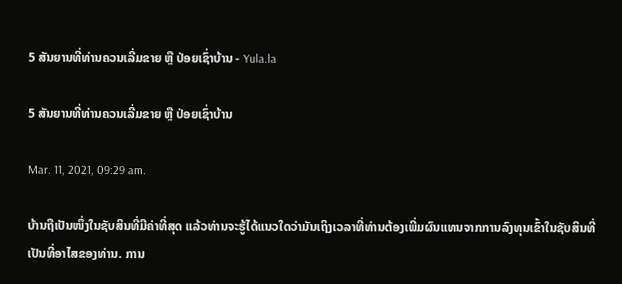5 ສັນຍານທີ່ທ່ານຄວນເລີ່ມຂາຍ ຫຼື ປ່ອຍເຊົ່າບ້ານ - Yula.la

5 ສັນຍານທີ່ທ່ານຄວນເລີ່ມຂາຍ ຫຼື ປ່ອຍເຊົ່າບ້ານ

Mar. 11, 2021, 09:29 am.

ບ້ານຖືເປັນໜຶ່ງໃນຊັບສິນທີ່ມີຄ່າທີ່ສຸດ ແລ້ວທ່ານຈະຮູ້ໄດ້ແນວໃດວ່າມັນເຖິງເວລາທີ່ທ່ານຕ້ອງເພີ່ມຜົນແທນຈາກການລົງທຸນເຂົ້າໃນຊັບສິນທີ່ເປັນທີ່ອາໄສຂອງທ່ານ. ການ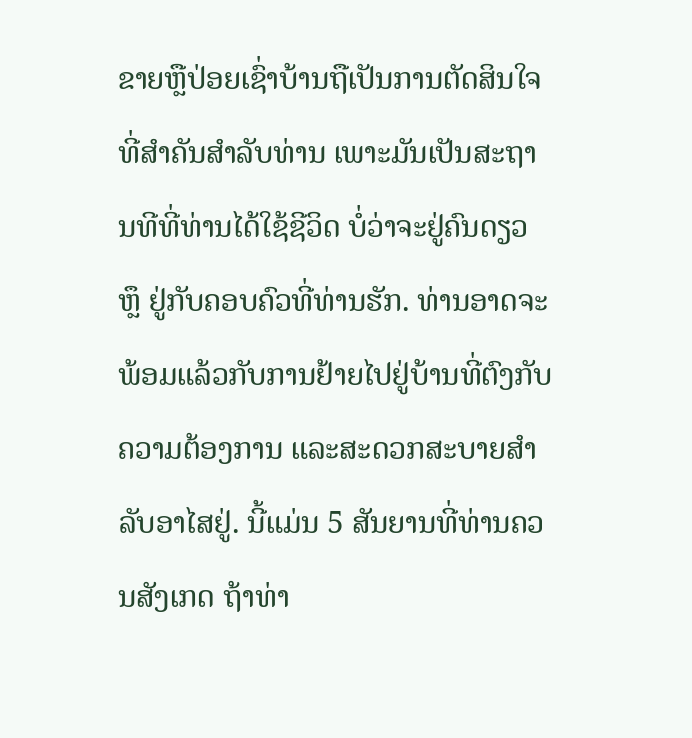ຂາຍຫຼືປ່ອຍເຊົ່າບ້ານຖືເປັນການຕັດສິນໃຈທີ່ສຳຄັນສຳລັບທ່ານ ເພາະມັນເປັນສະຖານທີທີ່ທ່ານໄດ້ໃຊ້ຊີວິດ ບໍ່ວ່າຈະຢູ່ຄົນດຽວ ຫຼຶ ຢູ່ກັບຄອບຄົວທີ່ທ່ານຮັກ. ທ່ານອາດຈະພ້ອມແລ້ວກັບການຢ້າຍໄປຢູ່ບ້ານທີ່ຕົງກັບຄວາມຕ້ອງການ ແລະສະດວກສະບາຍສຳລັບອາໄສຢູ່. ນີ້ແມ່ນ 5 ສັນຍານທີ່ທ່ານຄວນສັງເກດ ຖ້າທ່າ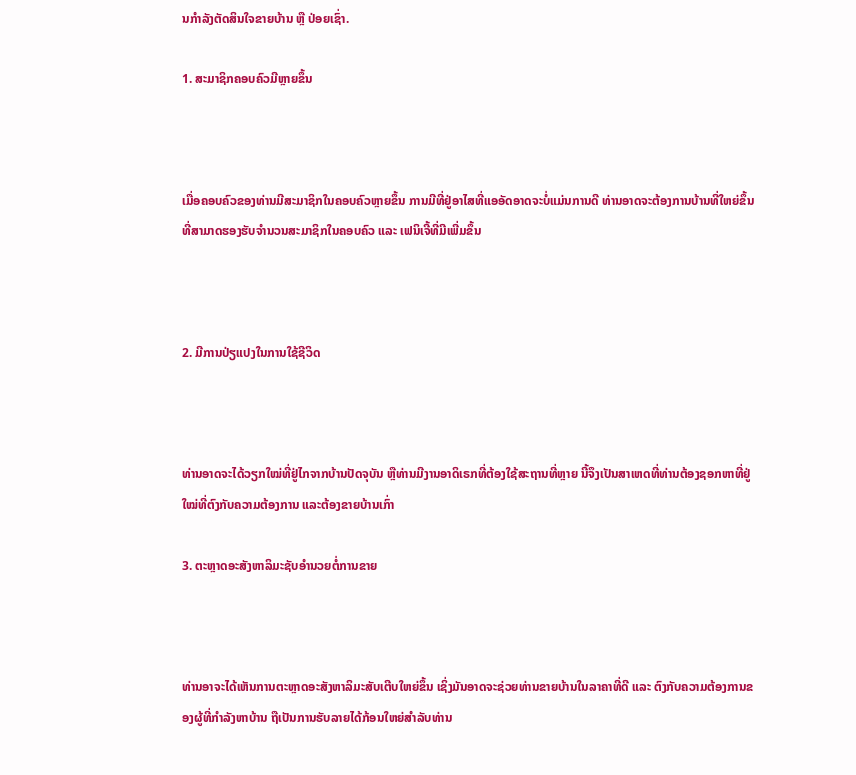ນກຳລັງຕັດສິນໃຈຂາຍບ້ານ ຫຼື ປ່ອຍເຊົ່າ.

1. ສະມາຊິກຄອບຄົວມີຫຼາຍຂຶ້ນ



ເມື່ອຄອບຄົວຂອງທ່ານມີສະມາຊິກໃນຄອບຄົວຫຼາຍຂຶ້ນ ການມີທີ່ຢູ່ອາໄສທີ່ແອອັດອາດຈະບໍ່ແມ່ນການດີ ທ່ານອາດຈະຕ້ອງການບ້ານທີ່ໃຫຍ່ຂຶ້ນ ທີ່ສາມາດຮອງຮັບຈຳນວນສະມາຊິກໃນຄອບຄົວ ແລະ ເຟນິເຈີ້ທີ່ມີເພີ່ມຂຶ້ນ



2. ມີການປ່ຽແປງໃນການໃຊ້ຊີວິດ



ທ່ານອາດຈະໄດ້ວຽກໃໝ່ທີ່ຢູ່ໄກຈາກບ້ານປັດຈຸບັນ ຫຼືທ່ານມີງານອາດິເຣກທີ່ຕ້ອງໃຊ້ສະຖານທີ່ຫຼາຍ ນີ້ຈຶງເປັນສາເຫດທີ່ທ່ານຕ້ອງຊອກຫາທີ່ຢູ່ໃໝ່ທີ່ຕົງກັບຄວາມຕ້ອງການ ແລະຕ້ອງຂາຍບ້ານເກົ່າ

3. ຕະຫຼາດອະສັງຫາລິມະຊັບອຳນວຍຕໍ່ການຂາຍ



ທ່ານອາຈະໄດ້ເຫັນການຕະຫຼາດອະສັງຫາລິມະສັບເຕີບໃຫຍ່ຂຶ້ນ ເຊິ່ງມັນອາດຈະຊ່ວຍທ່ານຂາຍບ້ານໃນລາຄາທີ່ດີ ແລະ ຕົງກັບຄວາມຕ້ອງການຂອງຜູ້ທີ່ກຳລັງຫາບ້ານ ຖືເປັນການຮັບລາຍໄດ້ກ້ອນໃຫຍ່ສຳລັບທ່ານ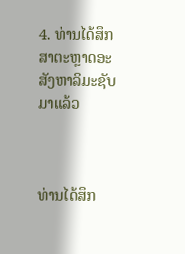4. ທ່ານໄດ້ສຶກສາຕະຫຼາດອະສັງຫາລິມະຊັບມາແລ້ວ



ທ່ານໄດ້ສຶກ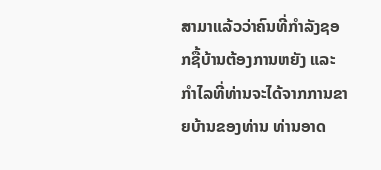ສາມາແລ້ວວ່າຄົນທີ່ກຳລັງຊອກຊື້ບ້ານຕ້ອງການຫຍັງ ແລະ ກຳໄລທີ່ທ່ານຈະໄດ້ຈາກການຂາຍບ້ານຂອງທ່ານ ທ່ານອາດ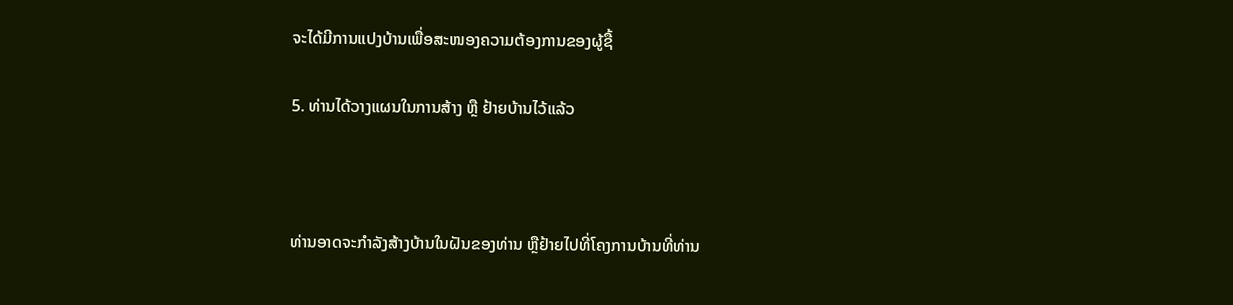ຈະໄດ້ມີການແປງບ້ານເພື່ອສະໜອງຄວາມຕ້ອງການຂອງຜູ້ຊື້

5. ທ່ານໄດ້ວາງແຜນໃນການສ້າງ ຫຼື ຢ້າຍບ້ານໄວ້ແລ້ວ



ທ່ານອາດຈະກຳລັງສ້າງບ້ານໃນຝັນຂອງທ່ານ ຫຼືຢ້າຍໄປທີ່ໂຄງການບ້ານທີ່ທ່ານ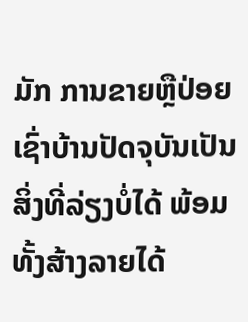ມັກ ການຂາຍຫຼືປ່ອຍເຊົ່າບ້ານປັດຈຸບັນເປັນສິ່ງທີ່ລ່ຽງບໍ່ໄດ້ ພ້ອມທັ້ງສ້າງລາຍໄດ້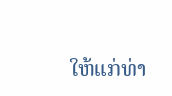ໃຫ້ແກ່ທ່າ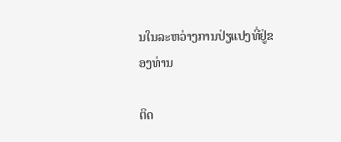ນໃນລະຫວ່າງການປ່ຽແປງທີ່ຢູ່ຂອງທ່ານ

ຕິດ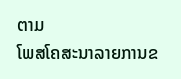ຕາມ
ໂພສໂຄສະນາລາຍການຂ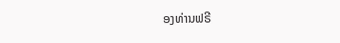ອງທ່ານຟຣີ